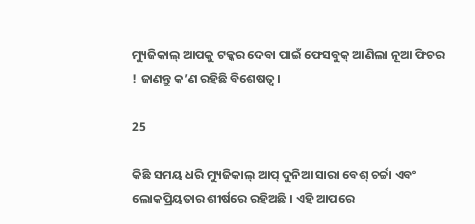ମ୍ୟୁଜିକାଲ୍ ଆପକୁ ଟକ୍କର ଦେବା ପାଇଁ ଫେସବୁକ୍ ଆଣିଲା ନୂଆ ଫିଚର ! ଜାଣନ୍ତୁ କ’ଣ ରହିଛି ବିଶେଷତ୍ୱ ।

25

କିଛି ସମୟ ଧରି ମ୍ୟୁଜିକାଲ୍ ଆପ୍ ଦୁନିଆ ସାରା ବେଶ୍ ଚର୍ଚ୍ଚା ଏବଂ ଲୋକପ୍ରିୟତାର ଶୀର୍ଷରେ ରହିଅଛି । ଏହି ଆପରେ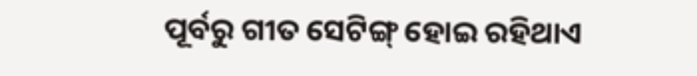ପୂର୍ବରୁ ଗୀତ ସେଟିଙ୍ଗ୍ ହୋଇ ରହିଥାଏ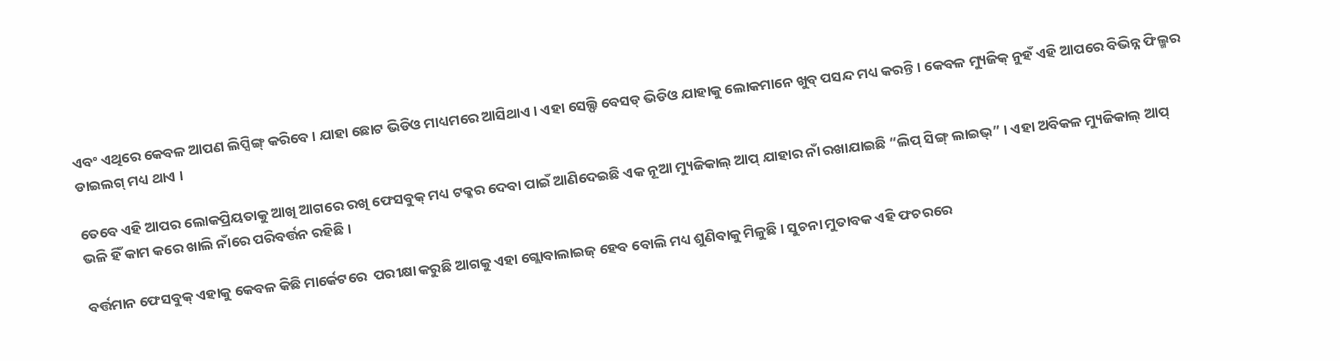ଏବଂ ଏଥିରେ କେବଳ ଆପଣ ଲିପ୍ସିଙ୍ଗ୍ କରିବେ । ଯାହା ଛୋଟ ଭିଡିଓ ମାଧ୍ୟମରେ ଆସିଥାଏ । ଏହା ସେଲ୍ଫି ବେସଡ୍ ଭିଡିଓ ଯାହାକୁ ଲୋକମାନେ ଖୁବ୍ ପସନ୍ଦ ମଧ୍ୟ କରନ୍ତି । କେବଳ ମ୍ୟୁଜିକ୍ ନୁହଁ ଏହି ଆପରେ ବିଭିନ୍ନ ଫିଲ୍ମର ଡାଇଲଗ୍ ମଧ୍ୟ ଥାଏ ।

ତେବେ ଏହି ଆପର ଲୋକପ୍ରିୟତାକୁ ଆଖି ଆଗରେ ରଖି ଫେସବୁକ୍ ମଧ୍ୟ ଟକ୍କର ଦେବା ପାଇଁ ଆଣିଦେଇଛି ଏକ ନୂଆ ମ୍ୟୁଜିକାଲ୍ ଆପ୍ ଯାହାର ନାଁ ରଖାଯାଇଛି “ଲିପ୍ ସିଙ୍ଗ୍ ଲାଇଭ୍” । ଏହା ଅବିକଳ ମ୍ୟୁଜିକାଲ୍ ଆପ୍ ଭଳି ହିଁ କାମ କରେ ଖାଲି ନାଁରେ ପରିବର୍ତ୍ତନ ରହିଛି ।

ବର୍ତ୍ତମାନ ଫେସବୁକ୍ ଏହାକୁ କେବଳ କିଛି ମାର୍କେଟରେ  ପରୀକ୍ଷା କରୁଛି ଆଗକୁ ଏହା ଗ୍ଲୋବାଲାଇଜ୍ ହେବ ବୋଲି ମଧ୍ୟ ଶୁଣିବାକୁ ମିଳୁଛି । ସୁଚନା ମୁତାବକ ଏହି ଫଚରରେ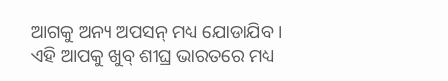ଆଗକୁ ଅନ୍ୟ ଅପସନ୍ ମଧ୍ୟ ଯୋଡାଯିବ । ଏହି ଆପକୁ ଖୁବ୍ ଶୀଘ୍ର ଭାରତରେ ମଧ୍ୟ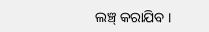ଲଞ୍ଚ୍ କରାଯିବ ।